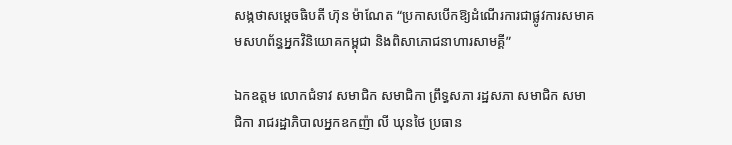សង្កថាសម្ដេចធិបតី ហ៊ុន ម៉ាណែត “ប្រកាសបើកឱ្យដំណើរការជាផ្លូវការសមាគមសហព័ន្ធអ្នកវិនិយោគកម្ពុជា និងពិសាភោជនាហារសាមគ្គី”

ឯកឧត្តម លោកជំទាវ សមាជិក សមាជិកា ព្រឹទ្ធសភា រដ្ឋសភា សមាជិក សមាជិកា រាជរដ្ឋាភិបាលអ្នកឧកញ៉ា លី ឃុនថៃ ប្រធាន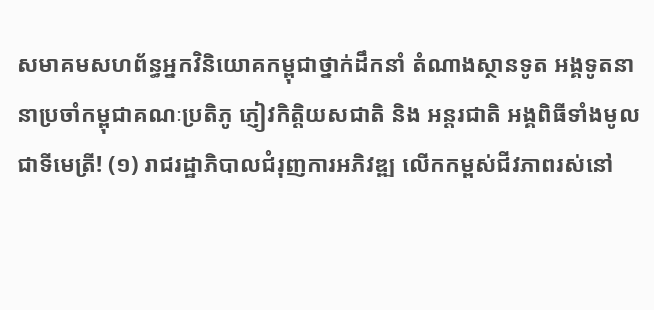សមាគមសហព័ន្ធអ្នកវិនិយោគកម្ពុជាថ្នាក់ដឹកនាំ តំណាងស្ថានទូត អង្គទូតនានាប្រចាំកម្ពុជាគណៈប្រតិភូ ភ្ញៀវកិត្តិយសជាតិ និង អន្តរជាតិ អង្គពិធីទាំងមូលជាទីមេត្រី! (១) រាជរដ្ឋាភិបាលជំរុញការអភិវឌ្ឍ លើកកម្ពស់ជីវភាពរស់នៅ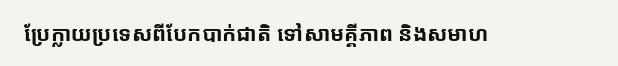ប្រែក្លាយប្រទេសពីបែកបាក់ជាតិ ទៅសាមគ្គីភាព និងសមាហ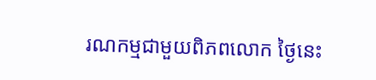រណកម្មជាមួយពិភពលោក ថ្ងៃនេះ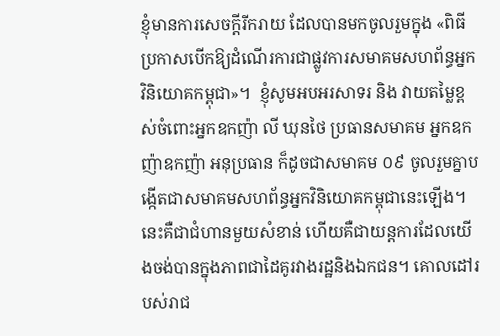ខ្ញុំមានការសេចក្ដីរីករាយ ដែលបានមកចូលរួមក្នុង «ពិធីប្រកាសបើកឱ្យដំណើរការជាផ្លូវការសមាគមសហព័ន្ធអ្នកវិនិយោគកម្ពុជា»។  ខ្ញុំសូមអបអរសាទរ និង វាយតម្លៃខ្ពស់ចំពោះអ្នកឧកញ៉ា លី ឃុនថៃ ប្រធានសមាគម អ្នកឧកញ៉ាឧកញ៉ា អនុប្រធាន ក៏ដូចជាសមាគម ០៩ ចូលរួមគ្នាបង្កើតជាសមាគមសហព័ន្ធអ្នកវិនិយោគកម្ពុជានេះឡើង។ នេះគឺជាជំហានមួយសំខាន់ ហើយគឺជាយន្ដការដែលយើងចង់បានក្នុងភាពជាដៃគូរវាងរដ្ឋនិងឯកជន។ គោលដៅរបស់រាជ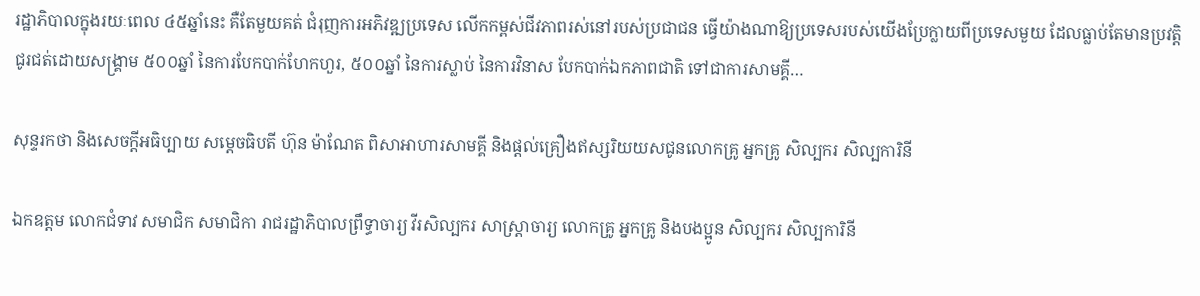រដ្ឋាភិបាលក្នុងរយៈពេល ៤៥ឆ្នាំនេះ គឺតែមួយគត់ ជំរុញការអភិវឌ្ឍប្រទេស លើកកម្ពស់ជីវភាពរស់នៅរបស់ប្រជាជន ធ្វើយ៉ាងណាឱ្យប្រទេសរបស់យើងប្រែក្លាយពីប្រទេសមួយ ដែលធ្លាប់តែមានប្រវត្តិជូរជត់ដោយសង្រ្គាម ៥០០ឆ្នាំ នៃការបែកបាក់ហែកហួរ, ៥០០ឆ្នាំ នៃការស្លាប់ នៃការវិនាស បែកបាក់ឯកភាពជាតិ ទៅជាការសាមគ្គី…

សុន្ទរកថា និងសេចក្ដីអធិប្បាយ សម្ដេចធិបតី ហ៊ុន ម៉ាណែត ពិសាអាហារសាមគ្គី និងផ្តល់គ្រឿងឥស្សរិយយសជូនលោកគ្រូ អ្នកគ្រូ សិល្បករ សិល្បការិនី

ឯកឧត្តម លោកជំទាវ សមាជិក សមាជិកា រាជរដ្ឋាភិបាលព្រឹទ្ធាចារ្យ វីរសិល្បករ សាស្ត្រាចារ្យ លោកគ្រូ អ្នកគ្រូ និងបងប្អូន សិល្បករ សិល្បការិនី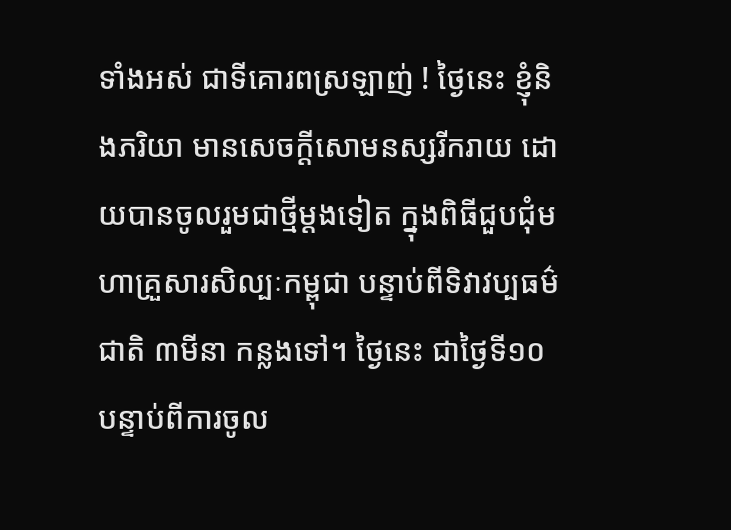ទាំងអស់ ជាទីគោរពស្រឡាញ់ ! ថ្ងៃនេះ ខ្ញុំនិងភរិយា មានសេចក្តីសោមនស្សរីករាយ ដោយបានចូលរួមជាថ្មីម្តងទៀត ក្នុងពិធីជួបជុំមហាគ្រួសារសិល្បៈកម្ពុជា បន្ទាប់ពីទិវាវប្បធម៌ជាតិ ៣មីនា កន្លងទៅ។ ថ្ងៃនេះ ជាថ្ងៃទី១០ បន្ទាប់ពីការចូល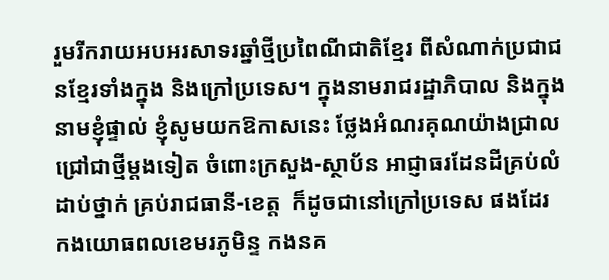រួមរីករាយអបអរសាទរឆ្នាំថ្មីប្រពៃណីជាតិខ្មែរ ពីសំណាក់ប្រជាជនខ្មែរទាំងក្នុង និងក្រៅប្រទេស។ ក្នុងនាមរាជរដ្ឋាភិបាល និងក្នុងនាមខ្ញុំផ្ទាល់ ខ្ញុំសូមយកឱកាសនេះ ថ្លែងអំណរគុណយ៉ាងជ្រាលជ្រៅជាថ្មីម្តងទៀត ចំពោះក្រសួង-ស្ថាប័ន អាជ្ញាធរដែនដីគ្រប់លំដាប់ថ្នាក់ គ្រប់រាជធានី-ខេត្ត  ក៏ដូចជានៅក្រៅប្រទេស ផងដែរ  កងយោធពលខេមរភូមិន្ទ កងនគ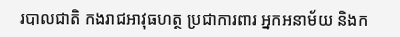របាលជាតិ កងរាជអាវុធហត្ថ ប្រជាការពារ អ្នកអនាម័យ និងក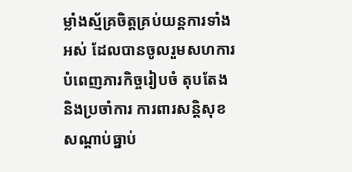ម្លាំងស្ម័គ្រចិត្តគ្រប់យន្តការទាំងអស់ ដែលបានចូលរួមសហការបំពេញភារកិច្ចរៀបចំ តុបតែង និងប្រចាំការ ការពារសន្តិសុខសណ្តាប់ធ្នាប់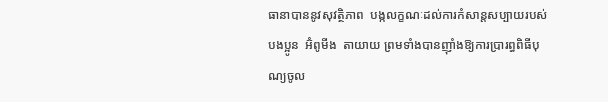ធានាបាននូវសុវត្ថិភាព  បង្កលក្ខណៈដល់ការកំសាន្តសប្បាយរបស់បងប្អូន  អ៊ំពូមីង  តាយាយ ព្រមទាំងបានញ៉ាំងឱ្យការប្រារព្ធពិធីបុណ្យចូល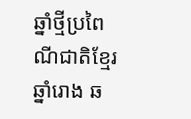ឆ្នាំថ្មីប្រពៃណីជាតិខ្មែរ ឆ្នាំរោង ឆ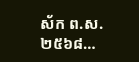ស័ក ព.ស.២៥៦៨…